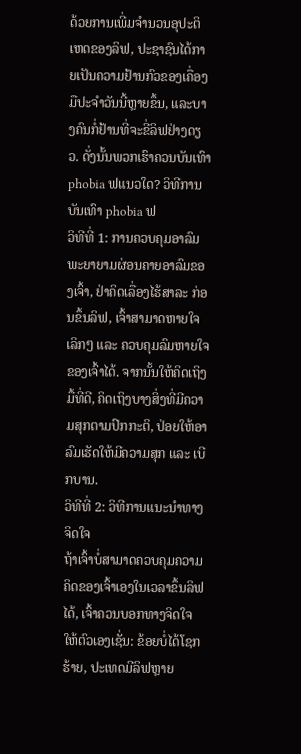ດ້ວຍການເພີ່ມຈໍານວນອຸປະຕິເຫດຂອງລິຟ, ປະຊາຊົນໄດ້ກາຍເປັນຄວາມຢ້ານກົວຂອງເຄື່ອງມືປະຈໍາວັນນີ້ຫຼາຍຂຶ້ນ, ແລະບາງຄົນກໍ່ຢ້ານທີ່ຈະຂີ່ລິຟຢ່າງດຽວ. ດັ່ງນັ້ນພວກເຮົາຄວນບັນເທົາ phobia ຟແນວໃດ? ວິທີການບັນເທົາ phobia ຟ
ວິທີທີ່ 1: ການຄວບຄຸມອາລົມ
ພະຍາຍາມຜ່ອນຄາຍອາລົມຂອງເຈົ້າ, ຢ່າຄິດເລື່ອງໄຮ້ສາລະ ກ່ອນຂຶ້ນລິຟ, ເຈົ້າສາມາດຫາຍໃຈເລິກໆ ແລະ ຄວບຄຸມລົມຫາຍໃຈຂອງເຈົ້າໄດ້. ຈາກນັ້ນໃຫ້ຄິດເຖິງມື້ທີ່ດີ, ຄິດເຖິງບາງສິ່ງທີ່ມີຄວາມສຸກຕາມປົກກະຕິ, ປ່ອຍໃຫ້ອາລົມເຮັດໃຫ້ມີຄວາມສຸກ ແລະ ເບີກບານ.
ວິທີທີ່ 2: ວິທີການແນະນໍາທາງຈິດໃຈ
ຖ້າເຈົ້າບໍ່ສາມາດຄວບຄຸມຄວາມຄິດຂອງເຈົ້າເອງໃນເວລາຂຶ້ນລິຟໄດ້, ເຈົ້າຄວນບອກທາງຈິດໃຈໃຫ້ຕົວເອງເຊັ່ນ: ຂ້ອຍບໍ່ໄດ້ໂຊກຮ້າຍ, ປະເທດມີລິຟຫຼາຍ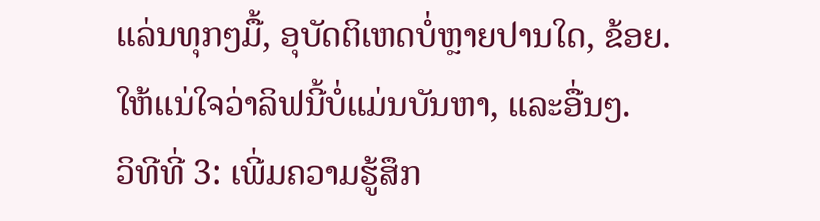ແລ່ນທຸກໆມື້, ອຸບັດຕິເຫດບໍ່ຫຼາຍປານໃດ, ຂ້ອຍ. ໃຫ້ແນ່ໃຈວ່າລິຟນີ້ບໍ່ແມ່ນບັນຫາ, ແລະອື່ນໆ.
ວິທີທີ່ 3: ເພີ່ມຄວາມຮູ້ສຶກ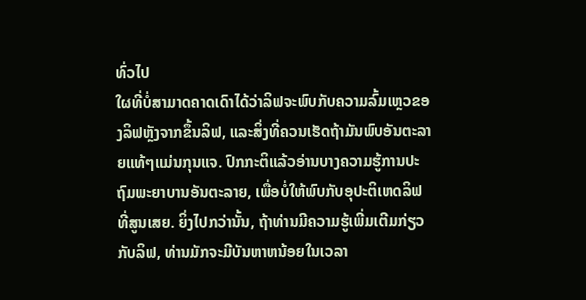ທົ່ວໄປ
ໃຜທີ່ບໍ່ສາມາດຄາດເດົາໄດ້ວ່າລິຟຈະພົບກັບຄວາມລົ້ມເຫຼວຂອງລິຟຫຼັງຈາກຂຶ້ນລິຟ, ແລະສິ່ງທີ່ຄວນເຮັດຖ້າມັນພົບອັນຕະລາຍແທ້ໆແມ່ນກຸນແຈ. ປົກກະຕິແລ້ວອ່ານບາງຄວາມຮູ້ການປະຖົມພະຍາບານອັນຕະລາຍ, ເພື່ອບໍ່ໃຫ້ພົບກັບອຸປະຕິເຫດລິຟທີ່ສູນເສຍ. ຍິ່ງໄປກວ່ານັ້ນ, ຖ້າທ່ານມີຄວາມຮູ້ເພີ່ມເຕີມກ່ຽວກັບລິຟ, ທ່ານມັກຈະມີບັນຫາຫນ້ອຍໃນເວລາ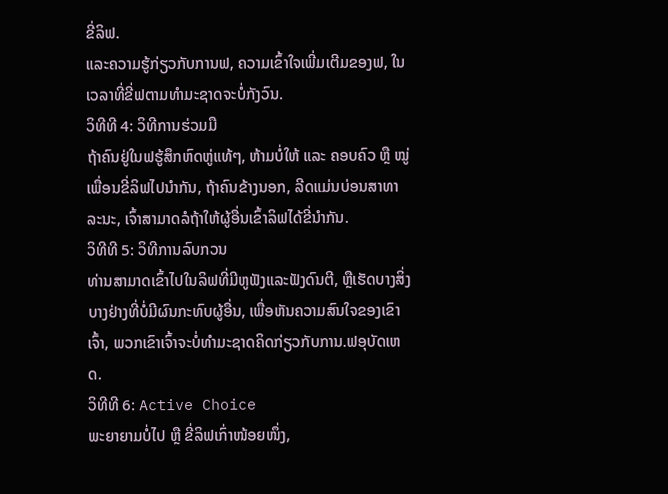ຂີ່ລິຟ.
ແລະຄວາມຮູ້ກ່ຽວກັບການຟ, ຄວາມເຂົ້າໃຈເພີ່ມເຕີມຂອງຟ, ໃນເວລາທີ່ຂີ່ຟຕາມທໍາມະຊາດຈະບໍ່ກັງວົນ.
ວິທີທີ 4: ວິທີການຮ່ວມມື
ຖ້າຄົນຢູ່ໃນຟຮູ້ສຶກຫົດຫູ່ແທ້ໆ, ຫ້າມບໍ່ໃຫ້ ແລະ ຄອບຄົວ ຫຼື ໝູ່ເພື່ອນຂີ່ລິຟໄປນຳກັນ, ຖ້າຄົນຂ້າງນອກ, ລີດແມ່ນບ່ອນສາທາລະນະ, ເຈົ້າສາມາດລໍຖ້າໃຫ້ຜູ້ອື່ນເຂົ້າລິຟໄດ້ຂີ່ນຳກັນ.
ວິທີທີ 5: ວິທີການລົບກວນ
ທ່ານສາມາດເຂົ້າໄປໃນລິຟທີ່ມີຫູຟັງແລະຟັງດົນຕີ, ຫຼືເຮັດບາງສິ່ງບາງຢ່າງທີ່ບໍ່ມີຜົນກະທົບຜູ້ອື່ນ, ເພື່ອຫັນຄວາມສົນໃຈຂອງເຂົາເຈົ້າ, ພວກເຂົາເຈົ້າຈະບໍ່ທໍາມະຊາດຄິດກ່ຽວກັບການ.ຟອຸບັດເຫດ.
ວິທີທີ 6: Active Choice
ພະຍາຍາມບໍ່ໄປ ຫຼື ຂີ່ລິຟເກົ່າໜ້ອຍໜຶ່ງ,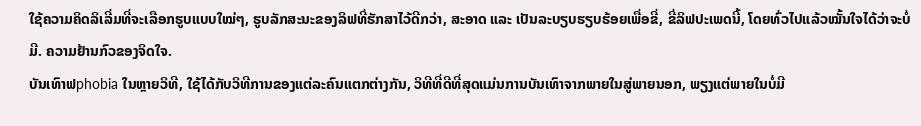ໃຊ້ຄວາມຄິດລິເລີ່ມທີ່ຈະເລືອກຮູບແບບໃໝ່ໆ, ຮູບລັກສະນະຂອງລິຟທີ່ຮັກສາໄວ້ດີກວ່າ, ສະອາດ ແລະ ເປັນລະບຽບຮຽບຮ້ອຍເພື່ອຂີ່, ຂີ່ລິຟປະເພດນີ້, ໂດຍທົ່ວໄປແລ້ວໝັ້ນໃຈໄດ້ວ່າຈະບໍ່ມີ. ຄວາມຢ້ານກົວຂອງຈິດໃຈ.
ບັນເທົາຟphobia ໃນຫຼາຍວິທີ, ໃຊ້ໄດ້ກັບວິທີການຂອງແຕ່ລະຄົນແຕກຕ່າງກັນ, ວິທີທີ່ດີທີ່ສຸດແມ່ນການບັນເທົາຈາກພາຍໃນສູ່ພາຍນອກ, ພຽງແຕ່ພາຍໃນບໍ່ມີ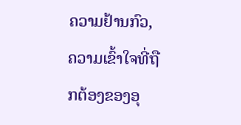ຄວາມຢ້ານກົວ, ຄວາມເຂົ້າໃຈທີ່ຖືກຕ້ອງຂອງອຸ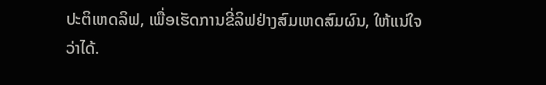ປະຕິເຫດລິຟ, ເພື່ອເຮັດການຂີ່ລິຟຢ່າງສົມເຫດສົມຜົນ, ໃຫ້ແນ່ໃຈວ່າໄດ້.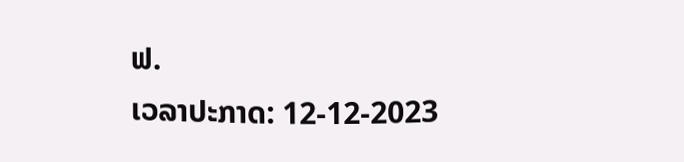ຟ.
ເວລາປະກາດ: 12-12-2023